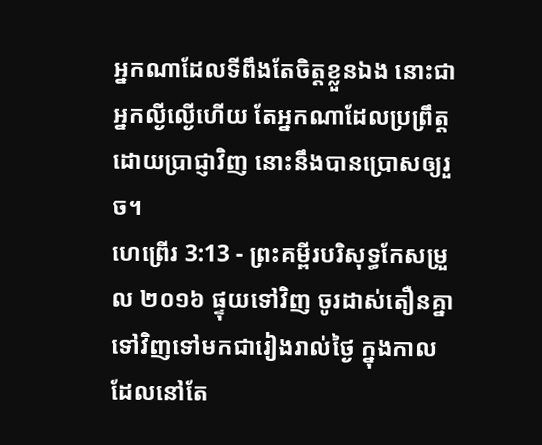អ្នកណាដែលទីពឹងតែចិត្តខ្លួនឯង នោះជាអ្នកល្ងីល្ងើហើយ តែអ្នកណាដែលប្រព្រឹត្តដោយប្រាជ្ញាវិញ នោះនឹងបានប្រោសឲ្យរួច។
ហេព្រើរ 3:13 - ព្រះគម្ពីរបរិសុទ្ធកែសម្រួល ២០១៦ ផ្ទុយទៅវិញ ចូរដាស់តឿនគ្នាទៅវិញទៅមកជារៀងរាល់ថ្ងៃ ក្នុងកាលដែលនៅតែ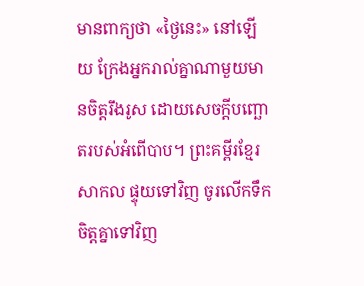មានពាក្យថា «ថ្ងៃនេះ» នៅឡើយ ក្រែងអ្នករាល់គ្នាណាមួយមានចិត្តរឹងរូស ដោយសេចក្តីបញ្ឆោតរបស់អំពើបាប។ ព្រះគម្ពីរខ្មែរសាកល ផ្ទុយទៅវិញ ចូរលើកទឹកចិត្តគ្នាទៅវិញ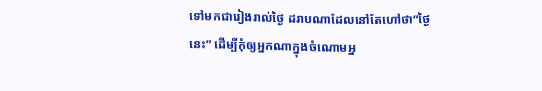ទៅមកជារៀងរាល់ថ្ងៃ ដរាបណាដែលនៅតែហៅថា“ថ្ងៃនេះ” ដើម្បីកុំឲ្យអ្នកណាក្នុងចំណោមអ្ន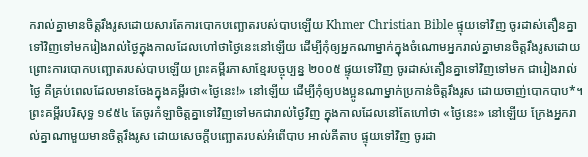ករាល់គ្នាមានចិត្តរឹងរូសដោយសារតែការបោកបញ្ឆោតរបស់បាបឡើយ Khmer Christian Bible ផ្ទុយទៅវិញ ចូរដាស់តឿនគ្នាទៅវិញទៅមករៀងរាល់ថ្ងៃក្នុងកាលដែលហៅថាថ្ងៃនេះនៅឡើយ ដើម្បីកុំឲ្យអ្នកណាម្នាក់ក្នុងចំណោមអ្នករាល់គ្នាមានចិត្ដរឹងរូសដោយព្រោះការបោកបញ្ឆោតរបស់បាបឡើយ ព្រះគម្ពីរភាសាខ្មែរបច្ចុប្បន្ន ២០០៥ ផ្ទុយទៅវិញ ចូរដាស់តឿនគ្នាទៅវិញទៅមក ជារៀងរាល់ថ្ងៃ គឺគ្រប់ពេលដែលមានចែងក្នុងគម្ពីរថា«ថ្ងៃនេះ!» នៅឡើយ ដើម្បីកុំឲ្យបងប្អូនណាម្នាក់ប្រកាន់ចិត្តរឹងរូស ដោយចាញ់បោកបាប*។ ព្រះគម្ពីរបរិសុទ្ធ ១៩៥៤ តែចូរកំឡាចិត្តគ្នាទៅវិញទៅមកជារាល់ថ្ងៃវិញ ក្នុងកាលដែលនៅតែហៅថា «ថ្ងៃនេះ» នៅឡើយ ក្រែងអ្នករាល់គ្នាណាមួយមានចិត្តរឹងរូស ដោយសេចក្ដីបញ្ឆោតរបស់អំពើបាប អាល់គីតាប ផ្ទុយទៅវិញ ចូរដា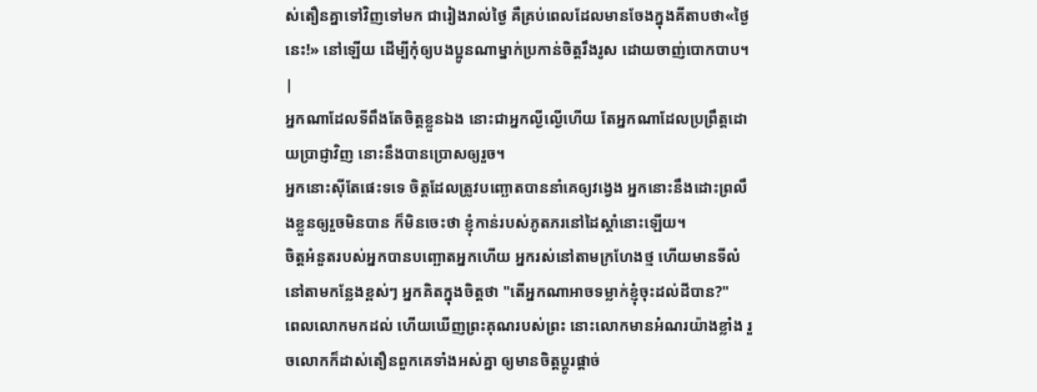ស់តឿនគ្នាទៅវិញទៅមក ជារៀងរាល់ថ្ងៃ គឺគ្រប់ពេលដែលមានចែងក្នុងគីតាបថា«ថ្ងៃនេះ!» នៅឡើយ ដើម្បីកុំឲ្យបងប្អូនណាម្នាក់ប្រកាន់ចិត្ដរឹងរូស ដោយចាញ់បោកបាប។ |
អ្នកណាដែលទីពឹងតែចិត្តខ្លួនឯង នោះជាអ្នកល្ងីល្ងើហើយ តែអ្នកណាដែលប្រព្រឹត្តដោយប្រាជ្ញាវិញ នោះនឹងបានប្រោសឲ្យរួច។
អ្នកនោះស៊ីតែផេះទទេ ចិត្តដែលត្រូវបញ្ឆោតបាននាំគេឲ្យវង្វេង អ្នកនោះនឹងដោះព្រលឹងខ្លួនឲ្យរួចមិនបាន ក៏មិនចេះថា ខ្ញុំកាន់របស់ភូតភរនៅដៃស្តាំនោះឡើយ។
ចិត្តអំនួតរបស់អ្នកបានបញ្ឆោតអ្នកហើយ អ្នករស់នៅតាមក្រហែងថ្ម ហើយមានទីលំនៅតាមកន្លែងខ្ពស់ៗ អ្នកគិតក្នុងចិត្តថា "តើអ្នកណាអាចទម្លាក់ខ្ញុំចុះដល់ដីបាន?"
ពេលលោកមកដល់ ហើយឃើញព្រះគុណរបស់ព្រះ នោះលោកមានអំណរយ៉ាងខ្លាំង រួចលោកក៏ដាស់តឿនពួកគេទាំងអស់គ្នា ឲ្យមានចិត្តប្ដូរផ្ដាច់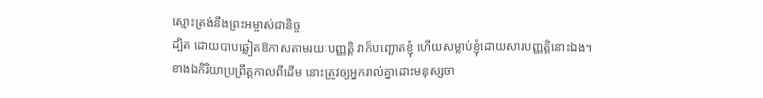ស្មោះត្រង់នឹងព្រះអម្ចាស់ជានិច្ច
ដ្បិត ដោយបាបឆ្លៀតឱកាសតាមរយៈបញ្ញត្តិ វាក៏បញ្ឆោតខ្ញុំ ហើយសម្លាប់ខ្ញុំដោយសារបញ្ញត្តិនោះឯង។
ខាងឯកិរិយាប្រព្រឹត្តកាលពីដើម នោះត្រូវឲ្យអ្នករាល់គ្នាដោះមនុស្សចា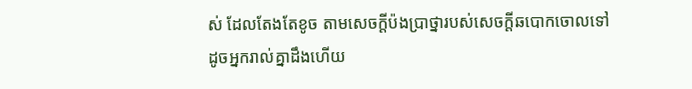ស់ ដែលតែងតែខូច តាមសេចក្តីប៉ងប្រាថ្នារបស់សេចក្តីឆបោកចោលទៅ
ដូចអ្នករាល់គ្នាដឹងហើយ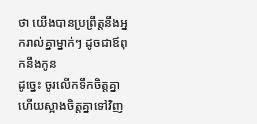ថា យើងបានប្រព្រឹត្តនឹងអ្នករាល់គ្នាម្នាក់ៗ ដូចជាឪពុកនឹងកូន
ដូច្នេះ ចូរលើកទឹកចិត្តគ្នា ហើយស្អាងចិត្តគ្នាទៅវិញ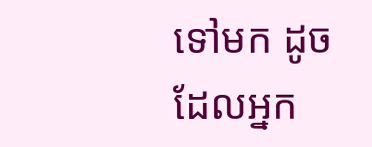ទៅមក ដូចដែលអ្នក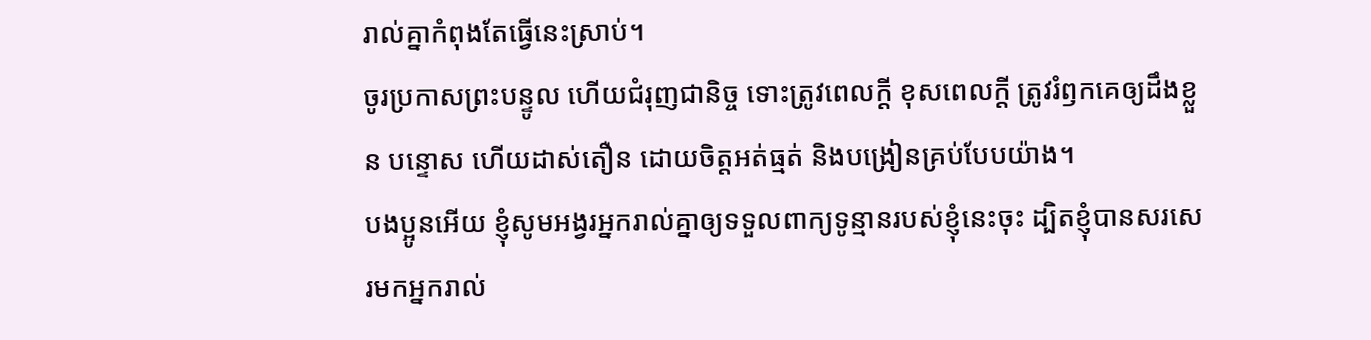រាល់គ្នាកំពុងតែធ្វើនេះស្រាប់។
ចូរប្រកាសព្រះបន្ទូល ហើយជំរុញជានិច្ច ទោះត្រូវពេលក្ដី ខុសពេលក្តី ត្រូវរំឭកគេឲ្យដឹងខ្លួន បន្ទោស ហើយដាស់តឿន ដោយចិត្តអត់ធ្មត់ និងបង្រៀនគ្រប់បែបយ៉ាង។
បងប្អូនអើយ ខ្ញុំសូមអង្វរអ្នករាល់គ្នាឲ្យទទួលពាក្យទូន្មានរបស់ខ្ញុំនេះចុះ ដ្បិតខ្ញុំបានសរសេរមកអ្នករាល់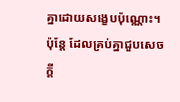គ្នាដោយសង្ខេបប៉ុណ្ណោះ។
ប៉ុន្ដែ ដែលគ្រប់គ្នាជួបសេចក្ដី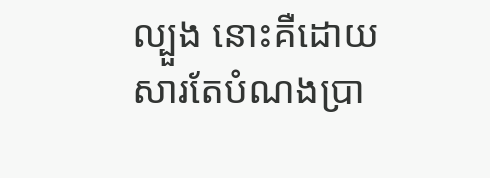ល្បួង នោះគឺដោយសារតែបំណងប្រា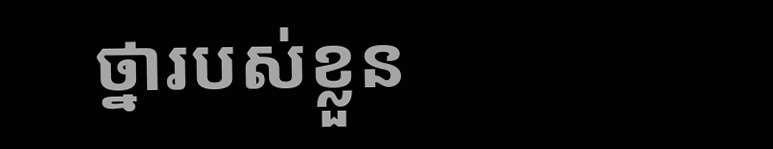ថ្នារបស់ខ្លួន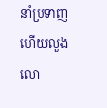នាំប្រទាញ ហើយលួងលោ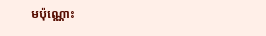មប៉ុណ្ណោះ